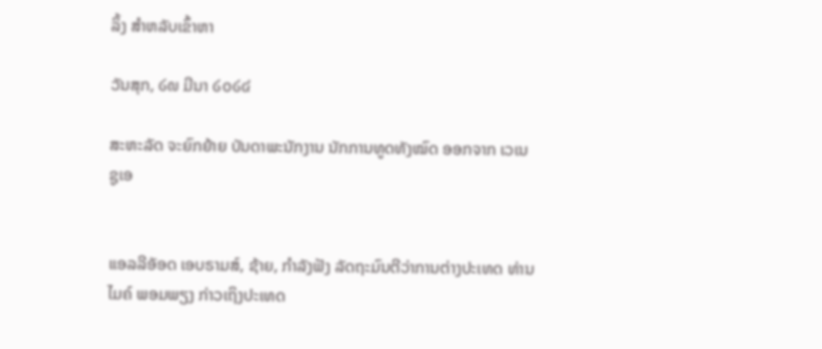ລິ້ງ ສຳຫລັບເຂົ້າຫາ

ວັນສຸກ, ໒໙ ມີນາ ໒໐໒໔

ສະຫະລັດ ຈະຍົກຍ້າຍ ບັນດາພະນັກງານ ນັກການທູດທັງໝົດ ອອກຈາກ ເວເນຊູເອ


ແອລລີອັອດ ເອບຣາມສ໌, ຊ້າຍ, ກຳລັງຟັງ ລັດຖະມົນຕີວ່າການຕ່າງປະເທດ ທ່ານ ໄມຄ໌ ພອມພຽງ ກ່າວເຖິງປະເທດ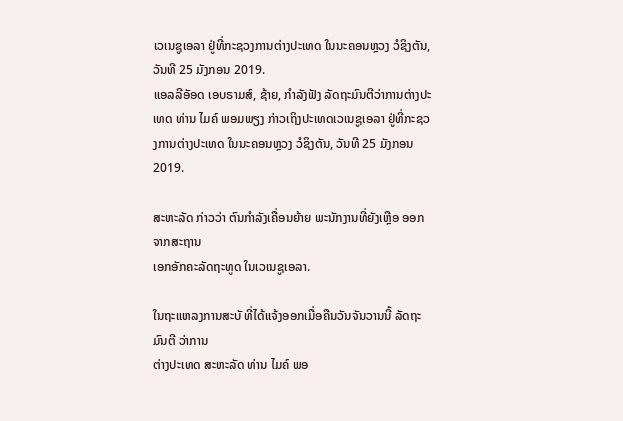ເວເນຊູເອລາ ຢູ່ທີ່ກະຊວງການຕ່າງປະເທດ ໃນນະຄອນຫຼວງ ວໍຊິງຕັນ, ວັນທີ 25 ມັງກອນ 2019.
ແອລລີອັອດ ເອບຣາມສ໌, ຊ້າຍ, ກຳລັງຟັງ ລັດຖະມົນຕີວ່າການຕ່າງປະເທດ ທ່ານ ໄມຄ໌ ພອມພຽງ ກ່າວເຖິງປະເທດເວເນຊູເອລາ ຢູ່ທີ່ກະຊວງການຕ່າງປະເທດ ໃນນະຄອນຫຼວງ ວໍຊິງຕັນ, ວັນທີ 25 ມັງກອນ 2019.

ສະຫະລັດ ກ່າວວ່າ ຕົນກຳລັງເຄື່ອນຍ້າຍ ພະນັກງານທີ່ຍັງເຫຼືອ ອອກຈາກສະຖານ
ເອກອັກຄະລັດຖະທູດ ໃນເວເນຊູເອລາ.

ໃນຖະແຫລງການສະບັ ທີ່ໄດ້ແຈ້ງອອກເມື່ອຄືນວັນຈັນວານນີ້ ລັດຖະມົນຕີ ວ່າການ
ຕ່າງປະເທດ ສະຫະລັດ ທ່ານ ໄມຄ໌ ພອ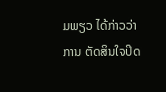ມພຽວ ໄດ້ກ່າວວ່າ ການ ຕັດສິນໃຈປິດ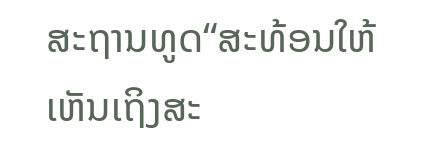ສະຖານທູດ“ສະທ້ອນໃຫ້ເຫັນເຖິງສະ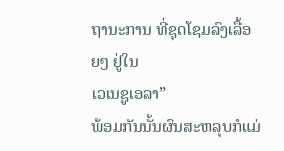ຖານະການ ທີ່ຊຸດໂຊມລົງເລື້ອຍໆ ຢູ່ໃນ
ເວເນຊູເອລາ”
ພ້ອມກັນນັ້ນຜົນສະຫລຸບກໍແມ່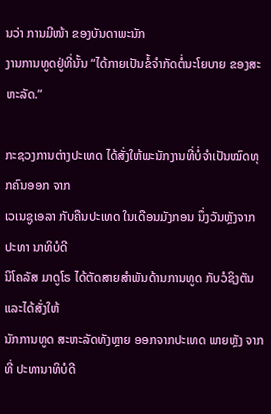ນວ່າ ການມີໜ້າ ຂອງບັນດາພະນັກ
ງານການທູດຢູ່ທີ່ນັ້ນ “ໄດ້ກາຍເປັນຂໍ້ຈຳກັດຕໍ່ນະໂຍບາຍ ຂອງສະຫະລັດ.”

ກະຊວງການຕ່າງປະເທດ ໄດ້ສັ່ງໃຫ້ພະນັກງານທີ່ບໍ່ຈຳເປັນໝົດທຸກຄົນອອກ ຈາກ
ເວເນຊູເອລາ ກັບຄືນປະເທດ ໃນເດືອນມັງກອນ ນຶ່ງວັນຫຼັງຈາກປະທາ ນາທິບໍດີ
ນິໂຄລັສ ມາດູໂຣ ໄດ້ຕັດສາຍສຳພັນດ້ານການທູດ ກັບວໍຊິງຕັນ ແລະໄດ້ສັ່ງໃຫ້
ນັກການທູດ ສະຫະລັດທັງຫຼາຍ ອອກຈາກປະເທດ ພາຍຫຼັງ ຈາກທີ່ ປະທານາທິບໍດີ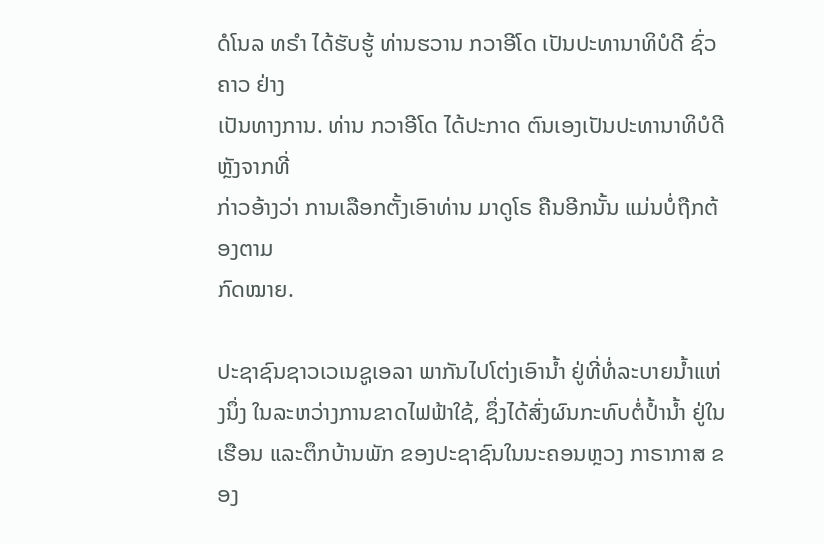ດໍໂນລ ທຣຳ ໄດ້ຮັບຮູ້ ທ່ານຮວານ ກວາອີໂດ ເປັນປະທານາທິບໍດີ ຊົ່ວຄາວ ຢ່າງ
ເປັນທາງການ. ທ່ານ ກວາອີໂດ ໄດ້ປະກາດ ຕົນເອງເປັນປະທານາທິບໍດີ ຫຼັງຈາກທີ່
ກ່າວອ້າງວ່າ ການເລືອກຕັ້ງເອົາທ່ານ ມາດູໂຣ ຄືນອີກນັ້ນ ແມ່ນບໍ່ຖືກຕ້ອງຕາມ
ກົດໝາຍ.

ປະຊາຊົນຊາວເວເນຊູເອລາ ພາກັນໄປໂຕ່ງເອົານ້ຳ ຢູ່ທີ່ທໍ່ລະບາຍນ້ຳແຫ່ງນຶ່ງ ໃນລະຫວ່າງການຂາດໄຟຟ້າໃຊ້, ຊຶ່ງໄດ້ສົ່ງຜົນກະທົບຕໍ່ປ້ຳນ້ຳ ຢູ່ໃນເຮືອນ ແລະຕຶກບ້ານພັກ ຂອງປະຊາຊົນໃນນະຄອນຫຼວງ ກາຣາກາສ ຂອງ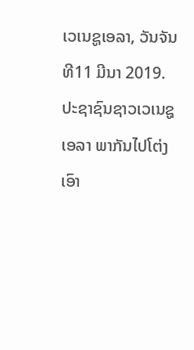ເວເນຊູເອລາ, ວັນຈັນ ທີ11 ມີນາ 2019.
ປະຊາຊົນຊາວເວເນຊູເອລາ ພາກັນໄປໂຕ່ງເອົາ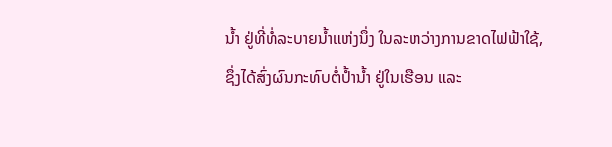ນ້ຳ ຢູ່ທີ່ທໍ່ລະບາຍນ້ຳແຫ່ງນຶ່ງ ໃນລະຫວ່າງການຂາດໄຟຟ້າໃຊ້, ຊຶ່ງໄດ້ສົ່ງຜົນກະທົບຕໍ່ປ້ຳນ້ຳ ຢູ່ໃນເຮືອນ ແລະ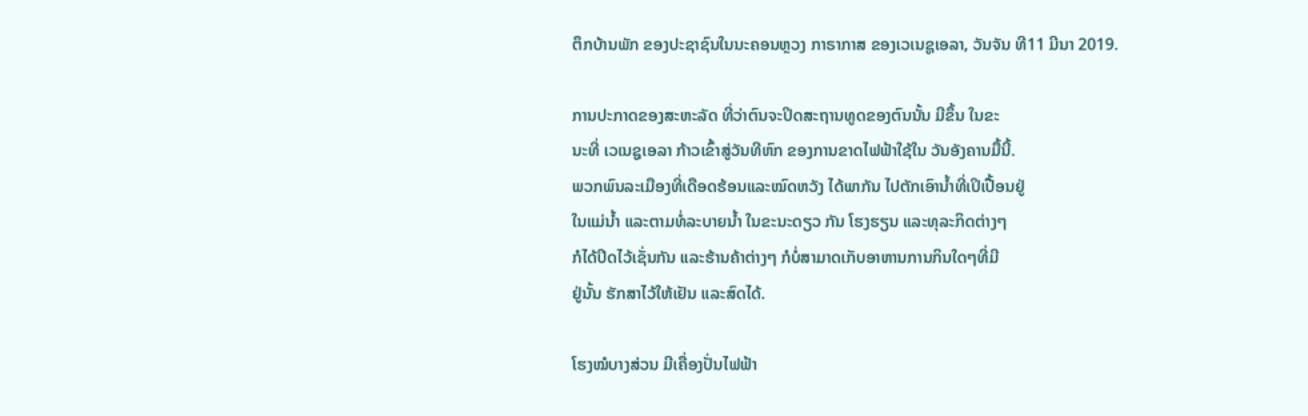ຕຶກບ້ານພັກ ຂອງປະຊາຊົນໃນນະຄອນຫຼວງ ກາຣາກາສ ຂອງເວເນຊູເອລາ, ວັນຈັນ ທີ11 ມີນາ 2019.

ການປະກາດຂອງສະຫະລັດ ທີ່ວ່າຕົນຈະປິດສະຖານທູດຂອງຕົນນັ້ນ ມີຂຶ້ນ ໃນຂະ
ນະທີ່ ເວເນຊູເອລາ ກ້າວເຂົ້າສູ່ວັນທີຫົກ ຂອງການຂາດໄຟຟ້າໃຊ້ໃນ ວັນອັງຄານມື້ນີ້.
ພວກພົນລະເມືອງທີ່ເດືອດຮ້ອນແລະໝົດຫວັງ ໄດ້ພາກັນ ໄປຕັກເອົານ້ຳທີ່ເປິເປື້ອນຢູ່
ໃນແມ່ນ້ຳ ແລະຕາມທໍ່ລະບາຍນ້ຳ ໃນຂະນະດຽວ ກັນ ໂຮງຮຽນ ແລະທຸລະກິດຕ່າງໆ
ກໍໄດ້ປິດໄວ້ເຊັ່ນກັນ ແລະຮ້ານຄ້າຕ່າງໆ ກໍບໍ່ສາມາດເກັບອາຫານການກິນໃດໆທີ່ມີ
ຢູ່ນັ້ນ ຮັກສາໄວ້ໃຫ້ເຢັນ ແລະສົດໄດ້.

ໂຮງໝໍບາງສ່ວນ ມີເຄື່ອງປັ່ນໄຟຟ້າ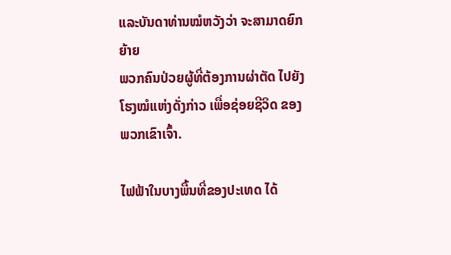ແລະບັນດາທ່ານໝໍຫວັງວ່າ ຈະສາມາດຍົກຍ້າຍ
ພວກຄົນປ່ວຍຜູ້ທີ່ຕ້ອງການຜ່າຕັດ ໄປຍັງໂຮງໝໍແຫ່ງດັ່ງກ່າວ ເພື່ອຊ່ອຍຊີວິດ ຂອງ
ພວກເຂົາເຈົ້າ.

ໄຟຟ້າໃນບາງພື້ນທີ່ຂອງປະເທດ ໄດ້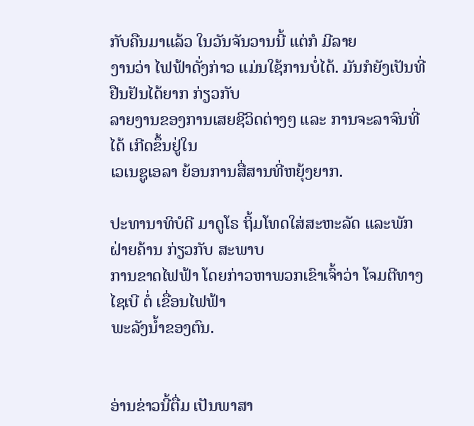ກັບຄືນມາແລ້ວ ໃນວັນຈັນວານນີ້ ແຕ່ກໍ ມີລາຍ
ງານວ່າ ໄຟຟ້າດັ່ງກ່າວ ແມ່ນໃຊ້ການບໍ່ໄດ້. ມັນກໍຍັງເປັນທີ່ຢືນຢັນໄດ້ຍາກ ກ່ຽວກັບ
ລາຍງານຂອງການເສຍຊີວິດຕ່າງໆ ແລະ ການຈະລາຈົນທີ່ໄດ້ ເກີດຂຶ້ນຢູ່ໃນ
ເວເນຊູເອລາ ຍ້ອນການສື່ສານທີ່ຫຍຸ້ງຍາກ.

ປະທານາທິບໍດີ ມາດູໂຣ ຖິ້ມໂທດໃສ່ສະຫະລັດ ແລະພັກຝ່າຍຄ້ານ ກ່ຽວກັບ ສະພາບ
ການຂາດໄຟຟ້າ ໂດຍກ່າວຫາພວກເຂົາເຈົ້າວ່າ ໂຈມຕີທາງໄຊເບີ ຕໍ່ ເຂື່ອນໄຟຟ້າ
ພະລັງນ້ຳຂອງຕົນ.


ອ່ານຂ່າວນີ້ຕື່ມ ເປັນພາສາ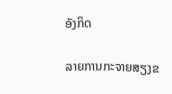ອັງກິດ

ລາຍການກະຈາຍສຽງຂ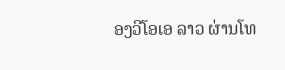ອງວີໂອເອ ລາວ ຜ່ານໂທ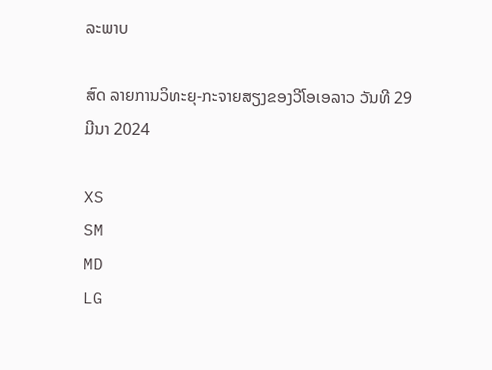ລະພາບ

ສົດ ລາຍການວິທະຍຸ-ກະຈາຍສຽງຂອງວີໂອເອລາວ ວັນທີ 29 ມີນາ 2024

XS
SM
MD
LG